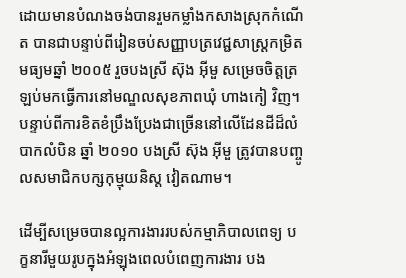ដោយមានបំណងចង់បានរួមកម្លាំងកសាងស្រុកកំណើត បានជាបន្ទាប់ពីរៀនចប់សញ្ញាបត្រវេជ្ជសាស្រ្ដកម្រិតមធ្យមឆ្នាំ ២០០៥ រួចបងស្រី ស៊ុង អ៊ីមួ សម្រេចចិត្តត្រឡប់មកធ្វើការនៅមណ្ឌលសុខភាពឃុំ ហាងកៀ វិញ។ បន្ទាប់ពីការខិតខំប្រឹងប្រែងជាច្រើននៅលើដែនដីដ៏លំបាកលំបិន ឆ្នាំ ២០១០ បងស្រី ស៊ុង អ៊ីមួ ត្រូវបានបញ្ចូលសមាជិកបក្សកុម្មុយនិស្ត វៀតណាម។

ដើម្បីសម្រេចបានល្អការងាររបស់កម្មាភិបាលពេទ្យ បក្ខនារីមួយរូបក្នុងអំឡុងពេលបំពេញការងារ បង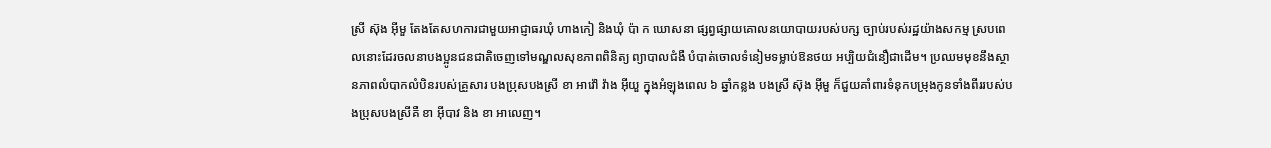ស្រី ស៊ុង អ៊ីមួ តែងតែសហការជាមួយអាជ្ញាធរឃុំ ហាងកៀ និងឃុំ ប៉ា ក ឃោសនា ផ្សព្វផ្សាយគោលនយោបាយរបស់បក្ស ច្បាប់របស់រដ្ឋយ៉ាងសកម្ម ស្របពេលនោះដែរចលនាបងប្អូនជនជាតិចេញទៅមណ្ឌលសុខភាពពិនិត្យ ព្យាបាលជំងឺ បំបាត់ចោលទំនៀមទម្លាប់ឱនថយ អប្បិយជំនឿជាដើម។ ប្រឈមមុខនឹងស្ថានភាពលំបាកលំបិនរបស់គ្រួសារ បងប្រុសបងស្រី ខា អាវ៉ៅ វ៉ាង អ៊ីយួ ក្នុងអំឡុងពេល ៦ ឆ្នាំកន្លង បងស្រី ស៊ុង អ៊ីមួ ក៏ជួយគាំពារទំនុកបម្រុងកូនទាំងពីររបស់បងប្រុសបងស្រីគឺ ខា អ៊ីបាវ និង ខា អាលេញ។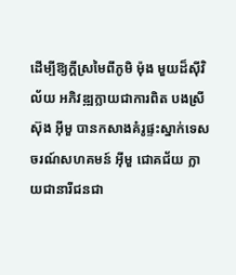ដើម្បីឱ្យក្តីស្រមៃពីភូមិ ម៉ុង មួយដ៏ស៊ីវិល័យ អភិវឌ្ឍក្លាយជាការពិត បងស្រី ស៊ុង អ៊ីមួ បានកសាងគំរូផ្ទះស្នាក់ទេសចរណ៍សហគមន៍ អ៊ីមួ ជោគជ័យ ក្លាយជានារីជនជា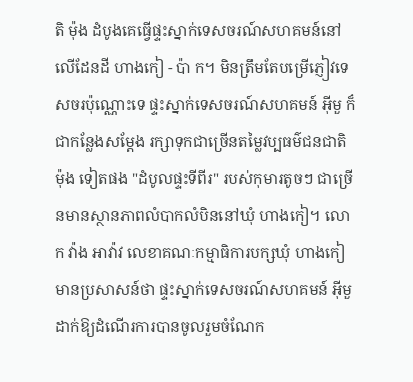តិ ម៉ុង ដំបូងគេធ្វើផ្ទះស្នាក់ទេសចរណ៍សហគមន៍នៅលើដែនដី ហាងកៀ - ប៉ា ក។ មិនត្រឹមតែបម្រើភ្ញៀវទេសចរប៉ុណ្ណោះទេ ផ្ទះស្នាក់ទេសចរណ៍សហគមន៍ អ៊ីមួ ក៏ជាកន្លែងសម្តែង រក្សាទុកជាច្រើនតម្លៃវប្បធម៌ជនជាតិ ម៉ុង ទៀតផង "ដំបូលផ្ទះទីពីរ" របស់កុមារតូចៗ ជាច្រើនមានស្ថានភាពលំបាកលំបិននៅឃុំ ហាងកៀ។ លោក វ៉ាង អាវ៉ាវ លេខាគណៈកម្មាធិការបក្សឃុំ ហាងកៀ មានប្រសាសន៍ថា ផ្ទះស្នាក់ទេសចរណ៍សហគមន៍ អ៊ីមួ ដាក់ឱ្យដំណើរការបានចូលរួមចំណែក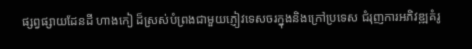ផ្សព្វផ្សាយដែនដី ហាងកៀ ដ៏ស្រស់បំព្រងជាមួយភ្ញៀវទេសចរក្នុងនិងក្រៅប្រទេស ជំរុញការអភិវឌ្ឍគំរូ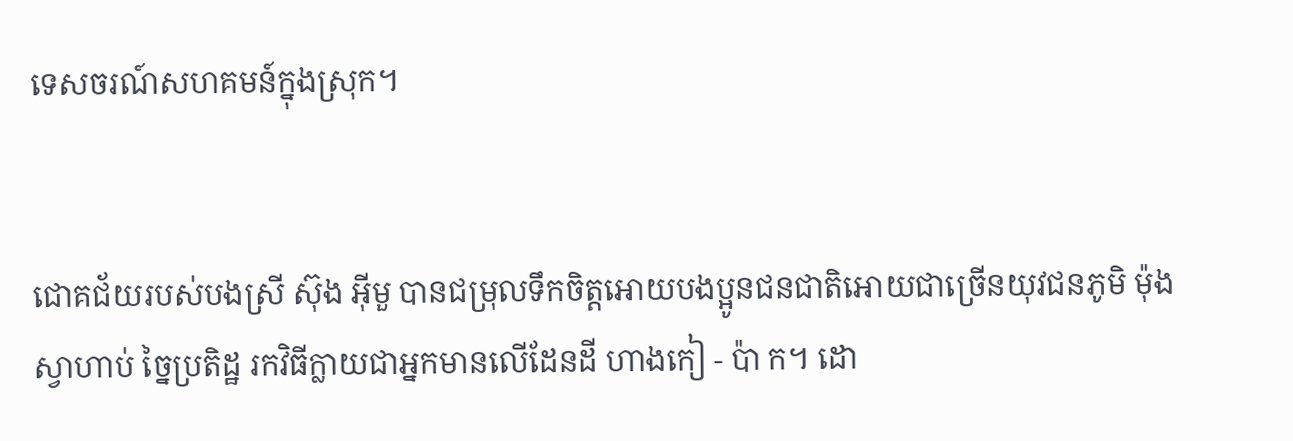ទេសចរណ៍សហគមន៍ក្នុងស្រុក។


ជោគជ័យរបស់បងស្រី ស៊ុង អ៊ីមួ បានជម្រុលទឹកចិត្តអោយបងប្អូនជនជាតិអោយជាច្រើនយុវជនភូមិ ម៉ុង ស្វាហាប់ ច្នៃប្រតិដ្ឋ រកវិធីក្លាយជាអ្នកមានលើដែនដី ហាងកៀ - ប៉ា ក។ ដោ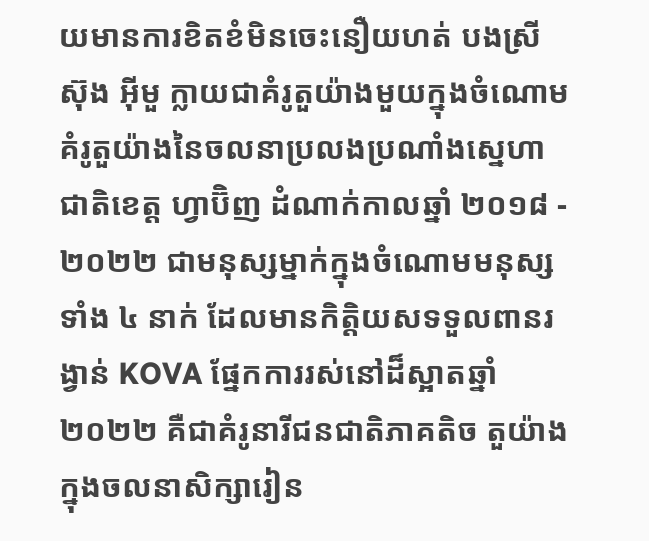យមានការខិតខំមិនចេះនឿយហត់ បងស្រី ស៊ុង អ៊ីមួ ក្លាយជាគំរូតួយ៉ាងមួយក្នុងចំណោមគំរូតួយ៉ាងនៃចលនាប្រលងប្រណាំងស្នេហាជាតិខេត្ត ហ្វាប៊ិញ ដំណាក់កាលឆ្នាំ ២០១៨ - ២០២២ ជាមនុស្សម្នាក់ក្នុងចំណោមមនុស្សទាំង ៤ នាក់ ដែលមានកិត្តិយសទទួលពានរង្វាន់ KOVA ផ្នែកការរស់នៅដ៏ស្អាតឆ្នាំ ២០២២ គឺជាគំរូនារីជនជាតិភាគតិច តួយ៉ាងក្នុងចលនាសិក្សារៀន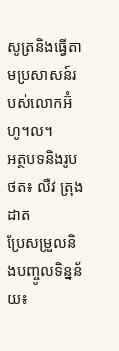សូត្រនិងធ្វើតាមប្រសាសន៍របស់លោកអ៊ំ ហូ។ល។
អត្ថបទនិងរូបថត៖ លឺវ ត្រុងដាត
ប្រែសម្រួលនិងបញ្ចូលទិន្នន័យ៖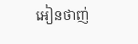អៀនថាញ់